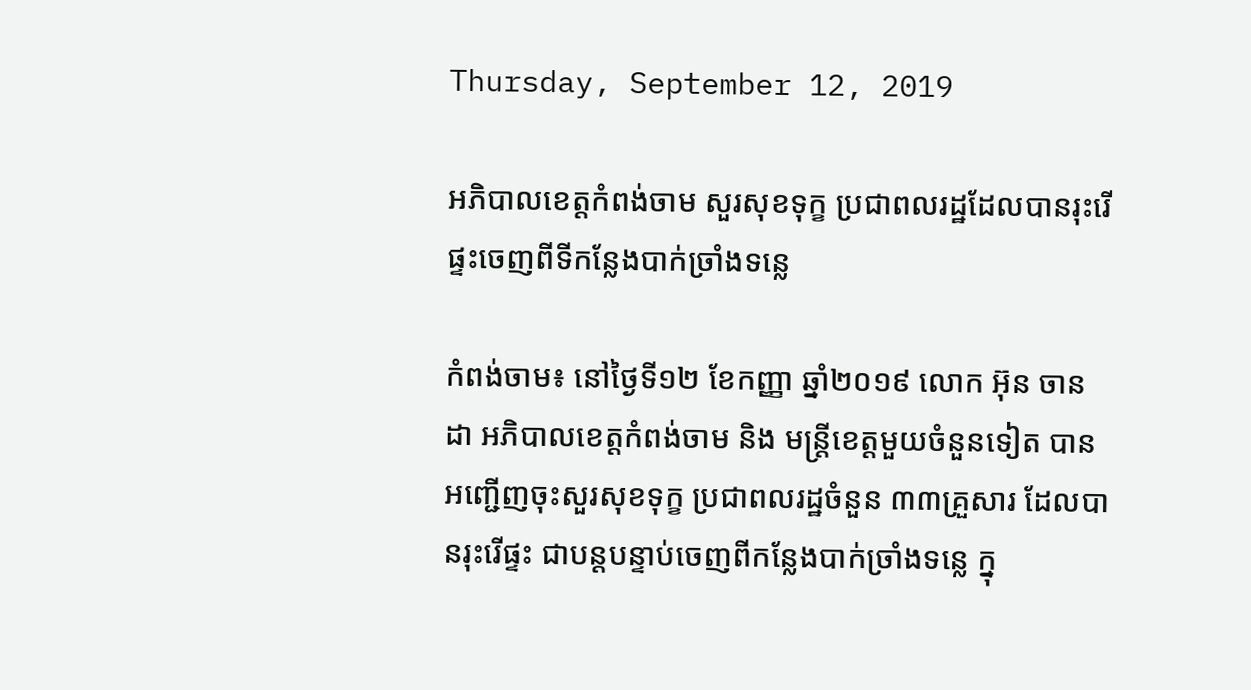Thursday, September 12, 2019

អភិបាលខេត្តកំពង់ចាម សួរសុខទុក្ខ ប្រជាពលរដ្ឋដែលបានរុះរើផ្ទះចេញពីទីកន្លែងបាក់ច្រាំងទន្លេ

កំពង់ចាម៖ នៅថ្ងៃទី១២ ខែកញ្ញា ឆ្នាំ២០១៩ លោក អ៊ុន ចានដា អភិបាលខេត្តកំពង់ចាម និង មន្ត្រីខេត្តមួយចំនួនទៀត បានអញ្ជើញចុះសួរសុខទុក្ខ ប្រជាពលរដ្ឋចំនួន ៣៣គ្រួសារ ដែលបានរុះរើផ្ទះ ជាបន្តបន្ទាប់ចេញពីកន្លែងបាក់ច្រាំងទន្លេ ក្នុ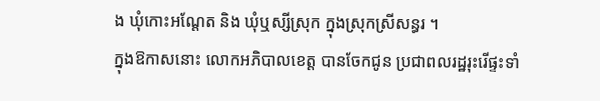ង ឃុំកោះអណ្តែត និង ឃុំឬស្សីស្រុក ក្នុងស្រុកស្រីសន្ធរ ។
ក្នុងឱកាសនោះ លោកអភិបាលខេត្ត បានចែកជូន ប្រជាពលរដ្ឋរុះរើផ្ទះទាំ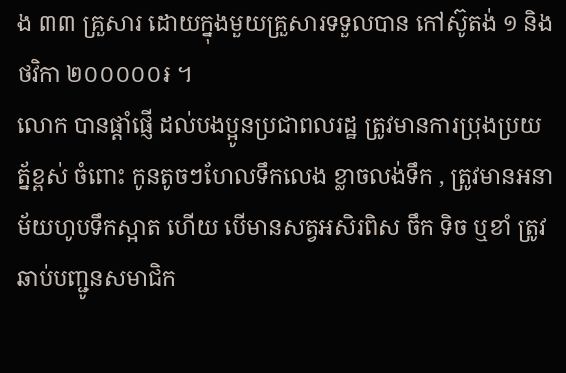ង ៣៣ គ្រួសារ ដោយក្នុងមួយគ្រួសារទទួលបាន កៅស៊ូតង់ ១ និងថវិកា ២០០០០០៛ ។
លោក បានផ្តាំផ្ញើ ដល់បងប្អូនប្រជាពលរដ្ឋ ត្រូវមានការប្រុងប្រយត្ន័ខ្ពស់ ចំពោះ កូនតូចៗហែលទឹកលេង ខ្លាចលង់ទឹក , ត្រូវមានអនាម័យហូបទឹកស្អាត ហើយ បើមានសត្វអសិរពិស ចឹក ទិច ឬខាំ ត្រូវ ឆាប់បញ្ជូនសមាជិក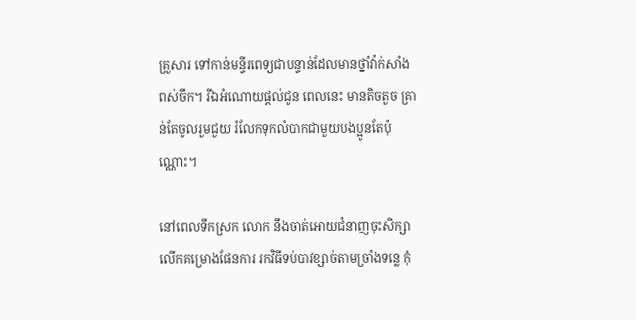គ្រួសារ ទៅកាន់មន្ទីរពេទ្យជាបន្ទាន់ដែលមានថ្នាំវ៉ាក់សាំងពស់ចឹក។ រីឯអំណោយផ្តល់ជូន ពេលនេះ មានតិចតួច គ្រាន់តែចូលរួមជួយ រំលែកទុកលំបាកជាមួយបងប្អូនតែប៉ុណ្ណោះ។

នៅពេលទឹកស្រក លោក នឹងចាត់អោយជំនាញចុះសិក្សា លើកគម្រោងផែនការ រកវិធីទប់បាវខ្សាច់តាមច្រាំងទន្លេ កុំ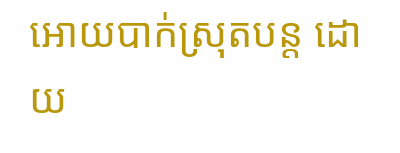អោយបាក់ស្រុតបន្ត ដោយ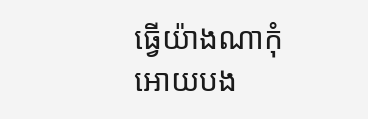ធ្វើយ៉ាងណាកុំអោយបង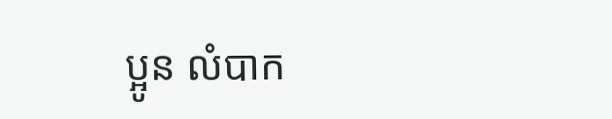ប្អូន លំបាក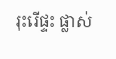រុះរើផ្ទះ ផ្លាស់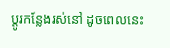ប្តូរកន្លែងរស់នៅ ដូចពេលនេះ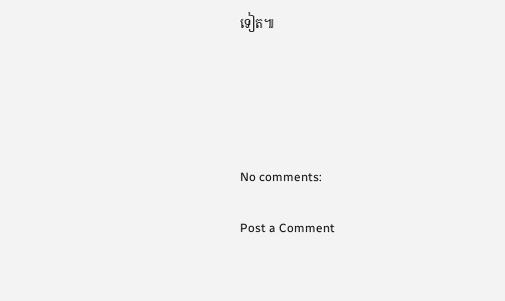ទៀត៕





No comments:

Post a Comment